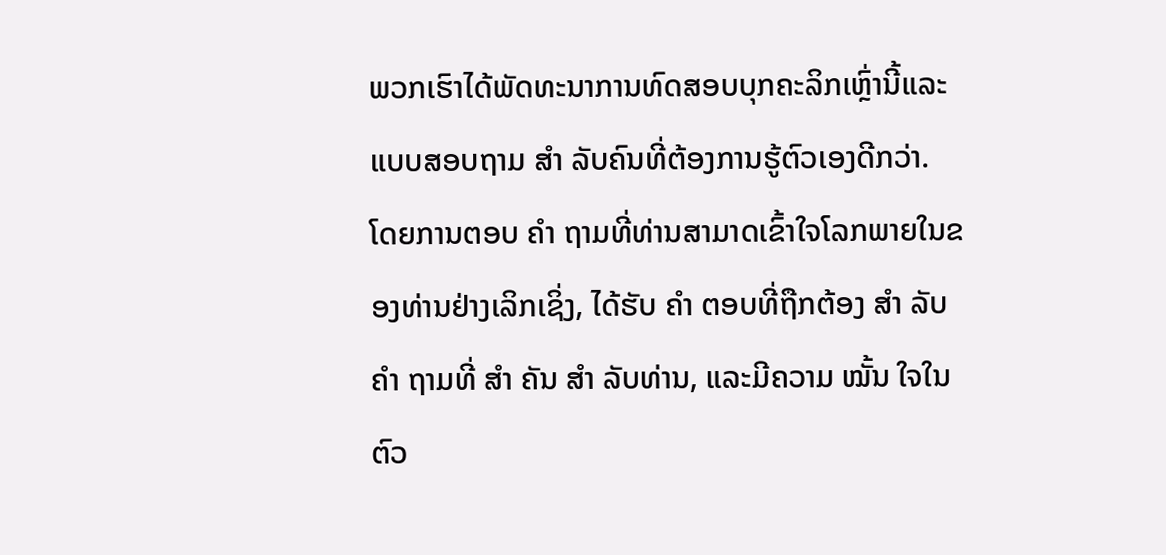ພວກເຮົາໄດ້ພັດທະນາການທົດສອບບຸກຄະລິກເຫຼົ່ານີ້ແລະແບບສອບຖາມ ສຳ ລັບຄົນທີ່ຕ້ອງການຮູ້ຕົວເອງດີກວ່າ. ໂດຍການຕອບ ຄຳ ຖາມທີ່ທ່ານສາມາດເຂົ້າໃຈໂລກພາຍໃນຂອງທ່ານຢ່າງເລິກເຊິ່ງ, ໄດ້ຮັບ ຄຳ ຕອບທີ່ຖືກຕ້ອງ ສຳ ລັບ ຄຳ ຖາມທີ່ ສຳ ຄັນ ສຳ ລັບທ່ານ, ແລະມີຄວາມ ໝັ້ນ ໃຈໃນຕົວ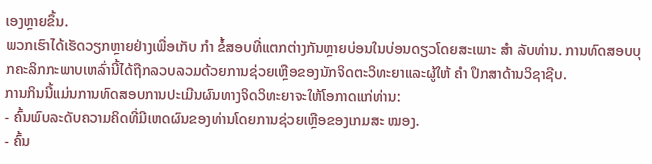ເອງຫຼາຍຂຶ້ນ.
ພວກເຮົາໄດ້ເຮັດວຽກຫຼາຍຢ່າງເພື່ອເກັບ ກຳ ຂໍ້ສອບທີ່ແຕກຕ່າງກັນຫຼາຍບ່ອນໃນບ່ອນດຽວໂດຍສະເພາະ ສຳ ລັບທ່ານ. ການທົດສອບບຸກຄະລິກກະພາບເຫລົ່ານີ້ໄດ້ຖືກລວບລວມດ້ວຍການຊ່ວຍເຫຼືອຂອງນັກຈິດຕະວິທະຍາແລະຜູ້ໃຫ້ ຄຳ ປຶກສາດ້ານວິຊາຊີບ.
ການກິນນີ້ແມ່ນການທົດສອບການປະເມີນຜົນທາງຈິດວິທະຍາຈະໃຫ້ໂອກາດແກ່ທ່ານ:
- ຄົ້ນພົບລະດັບຄວາມຄິດທີ່ມີເຫດຜົນຂອງທ່ານໂດຍການຊ່ວຍເຫຼືອຂອງເກມສະ ໝອງ.
- ຄົ້ນ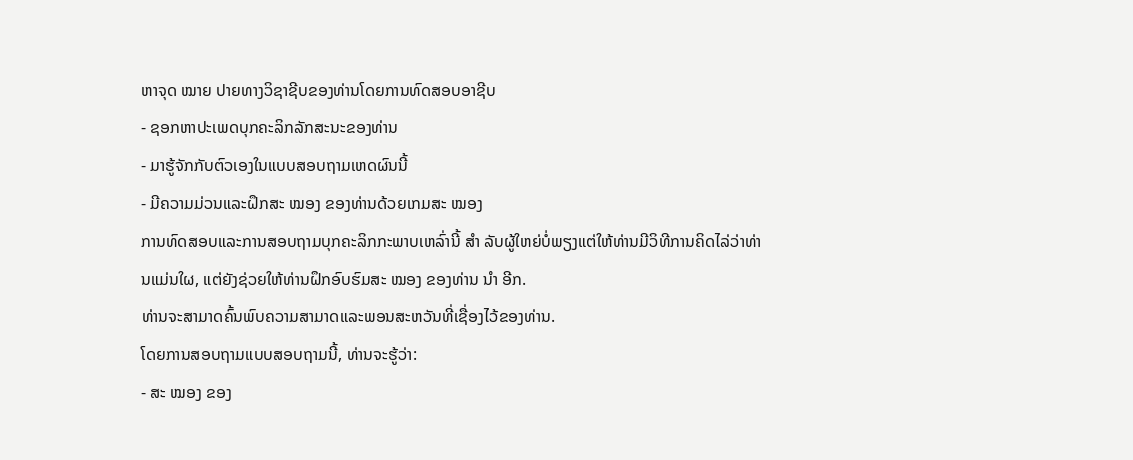ຫາຈຸດ ໝາຍ ປາຍທາງວິຊາຊີບຂອງທ່ານໂດຍການທົດສອບອາຊີບ
- ຊອກຫາປະເພດບຸກຄະລິກລັກສະນະຂອງທ່ານ
- ມາຮູ້ຈັກກັບຕົວເອງໃນແບບສອບຖາມເຫດຜົນນີ້
- ມີຄວາມມ່ວນແລະຝຶກສະ ໝອງ ຂອງທ່ານດ້ວຍເກມສະ ໝອງ
ການທົດສອບແລະການສອບຖາມບຸກຄະລິກກະພາບເຫລົ່ານີ້ ສຳ ລັບຜູ້ໃຫຍ່ບໍ່ພຽງແຕ່ໃຫ້ທ່ານມີວິທີການຄິດໄລ່ວ່າທ່ານແມ່ນໃຜ, ແຕ່ຍັງຊ່ວຍໃຫ້ທ່ານຝຶກອົບຮົມສະ ໝອງ ຂອງທ່ານ ນຳ ອີກ.
ທ່ານຈະສາມາດຄົ້ນພົບຄວາມສາມາດແລະພອນສະຫວັນທີ່ເຊື່ອງໄວ້ຂອງທ່ານ.
ໂດຍການສອບຖາມແບບສອບຖາມນີ້, ທ່ານຈະຮູ້ວ່າ:
- ສະ ໝອງ ຂອງ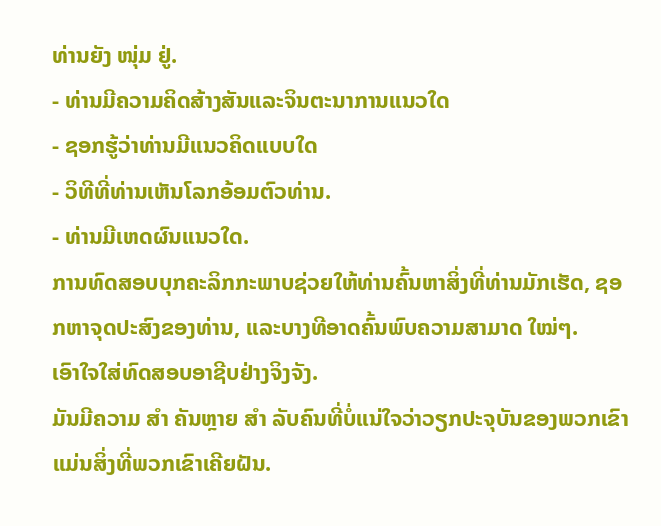ທ່ານຍັງ ໜຸ່ມ ຢູ່.
- ທ່ານມີຄວາມຄິດສ້າງສັນແລະຈິນຕະນາການແນວໃດ
- ຊອກຮູ້ວ່າທ່ານມີແນວຄິດແບບໃດ
- ວິທີທີ່ທ່ານເຫັນໂລກອ້ອມຕົວທ່ານ.
- ທ່ານມີເຫດຜົນແນວໃດ.
ການທົດສອບບຸກຄະລິກກະພາບຊ່ວຍໃຫ້ທ່ານຄົ້ນຫາສິ່ງທີ່ທ່ານມັກເຮັດ, ຊອກຫາຈຸດປະສົງຂອງທ່ານ, ແລະບາງທີອາດຄົ້ນພົບຄວາມສາມາດ ໃໝ່ໆ.
ເອົາໃຈໃສ່ທົດສອບອາຊີບຢ່າງຈິງຈັງ.
ມັນມີຄວາມ ສຳ ຄັນຫຼາຍ ສຳ ລັບຄົນທີ່ບໍ່ແນ່ໃຈວ່າວຽກປະຈຸບັນຂອງພວກເຂົາແມ່ນສິ່ງທີ່ພວກເຂົາເຄີຍຝັນ.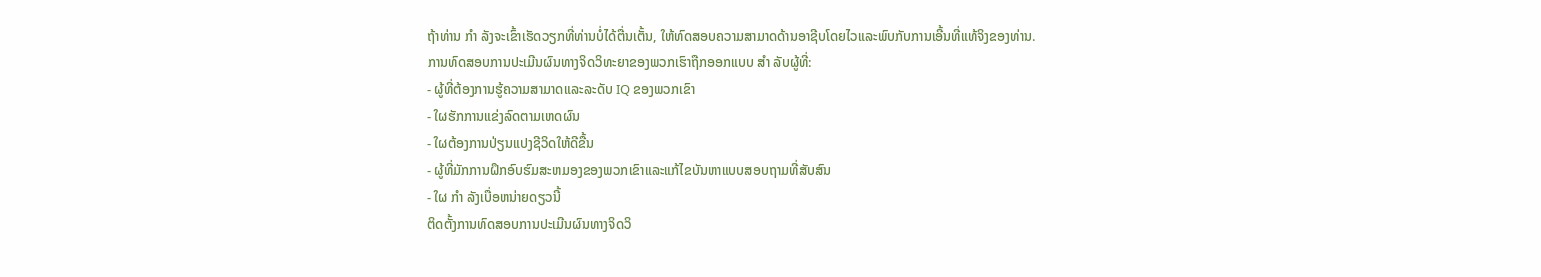ຖ້າທ່ານ ກຳ ລັງຈະເຂົ້າເຮັດວຽກທີ່ທ່ານບໍ່ໄດ້ຕື່ນເຕັ້ນ, ໃຫ້ທົດສອບຄວາມສາມາດດ້ານອາຊີບໂດຍໄວແລະພົບກັບການເອີ້ນທີ່ແທ້ຈິງຂອງທ່ານ.
ການທົດສອບການປະເມີນຜົນທາງຈິດວິທະຍາຂອງພວກເຮົາຖືກອອກແບບ ສຳ ລັບຜູ້ທີ່:
- ຜູ້ທີ່ຕ້ອງການຮູ້ຄວາມສາມາດແລະລະດັບ IQ ຂອງພວກເຂົາ
- ໃຜຮັກການແຂ່ງລົດຕາມເຫດຜົນ
- ໃຜຕ້ອງການປ່ຽນແປງຊີວິດໃຫ້ດີຂື້ນ
- ຜູ້ທີ່ມັກການຝຶກອົບຮົມສະຫມອງຂອງພວກເຂົາແລະແກ້ໄຂບັນຫາແບບສອບຖາມທີ່ສັບສົນ
- ໃຜ ກຳ ລັງເບື່ອຫນ່າຍດຽວນີ້
ຕິດຕັ້ງການທົດສອບການປະເມີນຜົນທາງຈິດວິ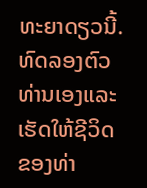ທະຍາດຽວນີ້.
ທົດລອງຕົວທ່ານເອງແລະເຮັດໃຫ້ຊີວິດຂອງທ່າ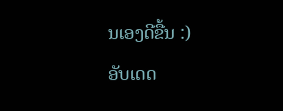ນເອງດີຂື້ນ :)
ອັບເດດ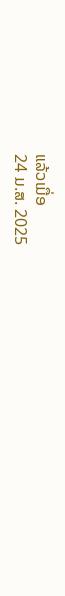ແລ້ວເມື່ອ
24 ມ.ສ. 2025